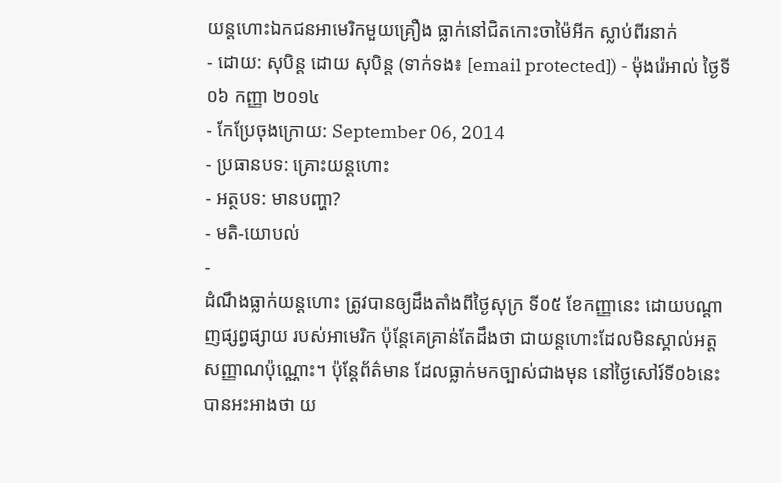យន្ដហោះឯកជនអាមេរិកមួយគ្រឿង ធ្លាក់នៅជិតកោះចាម៉ៃអីក ស្លាប់ពីរនាក់
- ដោយ: សុបិន្ដ ដោយ សុបិន្ត (ទាក់ទង៖ [email protected]) - ម៉ុងរ៉េអាល់ ថ្ងៃទី០៦ កញ្ញា ២០១៤
- កែប្រែចុងក្រោយ: September 06, 2014
- ប្រធានបទ: គ្រោះយន្ដហោះ
- អត្ថបទ: មានបញ្ហា?
- មតិ-យោបល់
-
ដំណឹងធ្លាក់យន្ដហោះ ត្រូវបានឲ្យដឹងតាំងពីថ្ងៃសុក្រ ទី០៥ ខែកញ្ញានេះ ដោយបណ្ដាញផ្សព្វផ្សាយ របស់អាមេរិក ប៉ុន្តែគេគ្រាន់តែដឹងថា ជាយន្ដហោះដែលមិនស្គាល់អត្តសញ្ញាណប៉ុណ្ណោះ។ ប៉ុន្តែព័ត៌មាន ដែលធ្លាក់មកច្បាស់ជាងមុន នៅថ្ងៃសៅរ៍ទី០៦នេះ បានអះអាងថា យ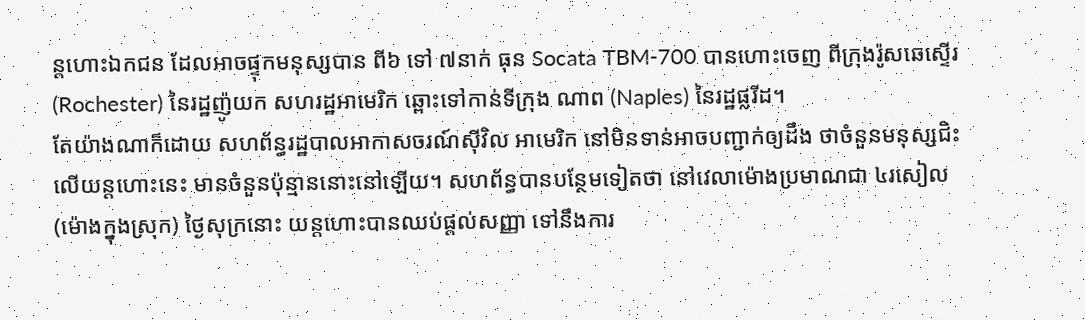ន្ដហោះឯកជន ដែលអាចផ្ទុកមនុស្សបាន ពី៦ ទៅ ៧នាក់ ធុន Socata TBM-700 បានហោះចេញ ពីក្រុងរ៉ូសឆេស្ទើរ (Rochester) នៃរដ្ឋញ៉ូយក សហរដ្ឋអាមេរិក ឆ្ពោះទៅកាន់ទីក្រុង ណាព (Naples) នៃរដ្ឋផ្លរីដ។
តែយ៉ាងណាក៏ដោយ សហព័ន្ធរដ្ឋបាលអាកាសចរណ៍ស៊ីវិល អាមេរិក នៅមិនទាន់អាចបញ្ជាក់ឲ្យដឹង ថាចំនួនមនុស្សជិះលើយន្ដហោះនេះ មានចំនួនប៉ុន្មាននោះនៅឡើយ។ សហព័ន្ធបានបន្ថែមទៀតថា នៅវេលាម៉ោងប្រមាណជា ៤រសៀល (ម៉ោងក្នុងស្រុក) ថ្ងៃសុក្រនោះ យន្ដហោះបានឈប់ផ្ដល់សញ្ញា ទៅនឹងការ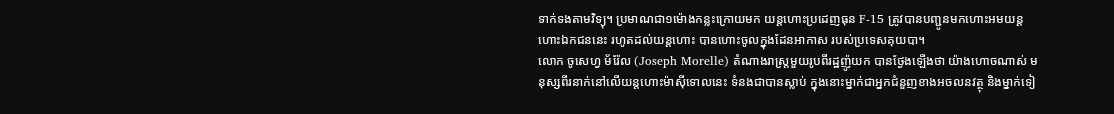ទាក់ទងតាមវិទ្យុ។ ប្រមាណជា១ម៉ោងកន្លះក្រោយមក យន្ដហោះប្រដេញធុន F-15 ត្រូវបានបញ្ជូនមកហោះអមយន្ដហោះឯកជននេះ រហូតដល់យន្ដហោះ បានហោះចូលក្នុងដែនអាកាស របស់ប្រទេសគុយបា។
លោក ចូសេហ្វ ម័រ៉ែល (Joseph Morelle) តំណាងរាស្ត្រមួយរូបពីរដ្ឋញ៉ូយក បានថ្ងែងឡើងថា យ៉ាងហោចណាស់ មនុស្សពីរនាក់នៅលើយន្ដហោះម៉ាស៊ីទោលនេះ ទំនងជាបានស្លាប់ ក្នុងនោះម្នាក់ជាអ្នកជំនួញខាងអចលនវត្ថុ និងម្នាក់ទៀ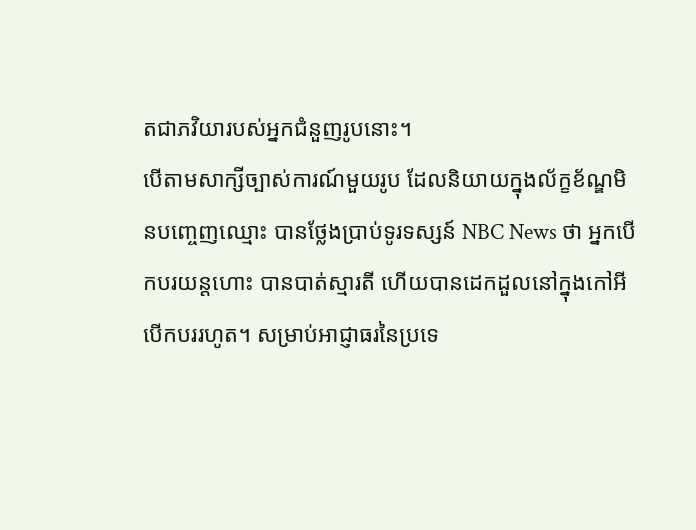តជាភវិយារបស់អ្នកជំនួញរូបនោះ។
បើតាមសាក្សីច្បាស់ការណ៍មួយរូប ដែលនិយាយក្នុងល័ក្ខខ័ណ្ឌមិនបញ្ចេញឈ្មោះ បានថ្លែងប្រាប់ទូរទស្សន៍ NBC News ថា អ្នកបើកបរយន្ដហោះ បានបាត់ស្មារតី ហើយបានដេកដួលនៅក្នុងកៅអីបើកបររហូត។ សម្រាប់អាជ្ញាធរនៃប្រទេ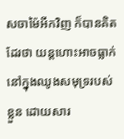សចាម៉ៃអីកវិញ ក៏បានគិតដែរថា យន្ដហោះអាចធ្លាក់នៅក្នុងឈូងសមុទ្ររបស់ខ្លួន ដោយសារ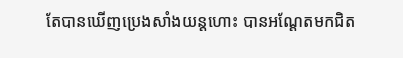តែបានឃើញប្រេងសាំងយន្ដហោះ បានអណ្ដែតមកជិត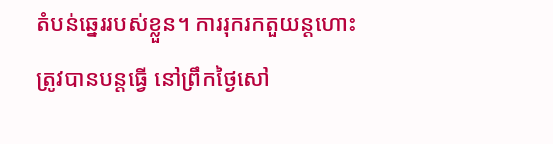តំបន់ឆ្នេររបស់ខ្លួន។ ការរុករកតួយន្ដហោះ ត្រូវបានបន្តធ្វើ នៅព្រឹកថ្ងៃសៅ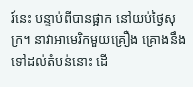រ៍នេះ បន្ទាប់ពីបានផ្អាក នៅយប់ថ្ងៃសុក្រ។ នាវាអាមេរិកមួយគ្រឿង គ្រោងនឹងទៅដល់តំបន់នោះ ដើ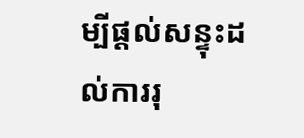ម្បីផ្ដល់សន្ទុះដល់ការរុ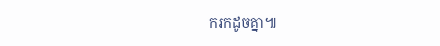ករកដូចគ្នា៕